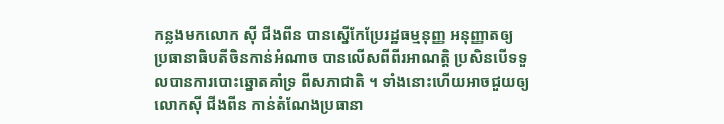កន្លងមកលោក ស៊ី ជីងពីន បានស្នើកែប្រែរដ្ឋធម្មនុញ្ញ អនុញ្ញាតឲ្យ ប្រធានាធិបតីចិនកាន់អំណាច បានលើសពីពីរអាណត្តិ ប្រសិនបើទទួលបានការបោះឆ្នោតគាំទ្រ ពីសភាជាតិ ។ ទាំងនោះហើយអាចជួយឲ្យលោកស៊ី ជីងពីន កាន់តំណែងប្រធានា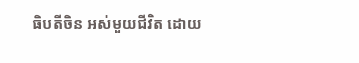ធិបតីចិន អស់មួយជីវិត ដោយ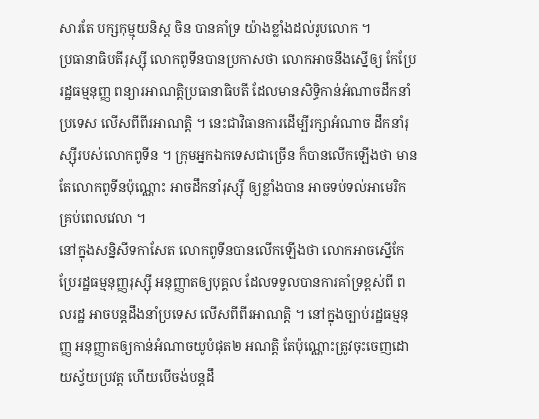សារតែ បក្សកុម្មុយនិស្ត ចិន បានគាំទ្រ យ៉ាងខ្លាំងដល់រូបលោក ។
ប្រធានាធិបតីរុស្ស៊ី លោកពូទីនបានប្រកាសថា លោកអាចនឹងស្នើឲ្យ កែប្រែរដ្ឋធម្មនុញ្ញ ពន្យារអាណត្តិប្រធានាធិបតី ដែលមានសិទ្ធិកាន់អំណាចដឹកនាំប្រទេស លើសពីពីរអាណត្តិ ។ នេះជាវិធានការដើម្បីរក្សាអំណាច ដឹកនាំរុស្ស៊ីរបស់លោកពូទីន ។ ក្រុមអ្នកឯកទេសជាច្រើន ក៏បានលើកឡើងថា មានតែលោកពូទីនប៉ុណ្ណោះ អាចដឹកនាំរុស្ស៊ី ឲ្យខ្លាំងបាន អាចទប់ទល់អាមេរិក គ្រប់ពេលវេលា ។
នៅក្នុងសន្និសីទកាសែត លោកពូទីនបានលើកឡើងថា លោកអាចស្នើកែប្រែរដ្ឋធម្មនុញ្ញរុស្ស៊ី អនុញ្ញាតឲ្យបុគ្គល ដែលទទួលបានការគាំទ្រខ្ពស់ពី ពលរដ្ឋ អាចបន្តដឹងនាំប្រទេស លើសពីពីរអាណត្តិ ។ នៅក្នុងច្បាប់រដ្ឋធម្មនុញ្ញ អនុញ្ញាតឲ្យកាន់អំណាចយូបំផុត២ អណត្តិ តែប៉ុណ្ណោះត្រូវចុះចេញដោយស្វ័យប្រវត្ត ហើយបើចង់បន្តដឹ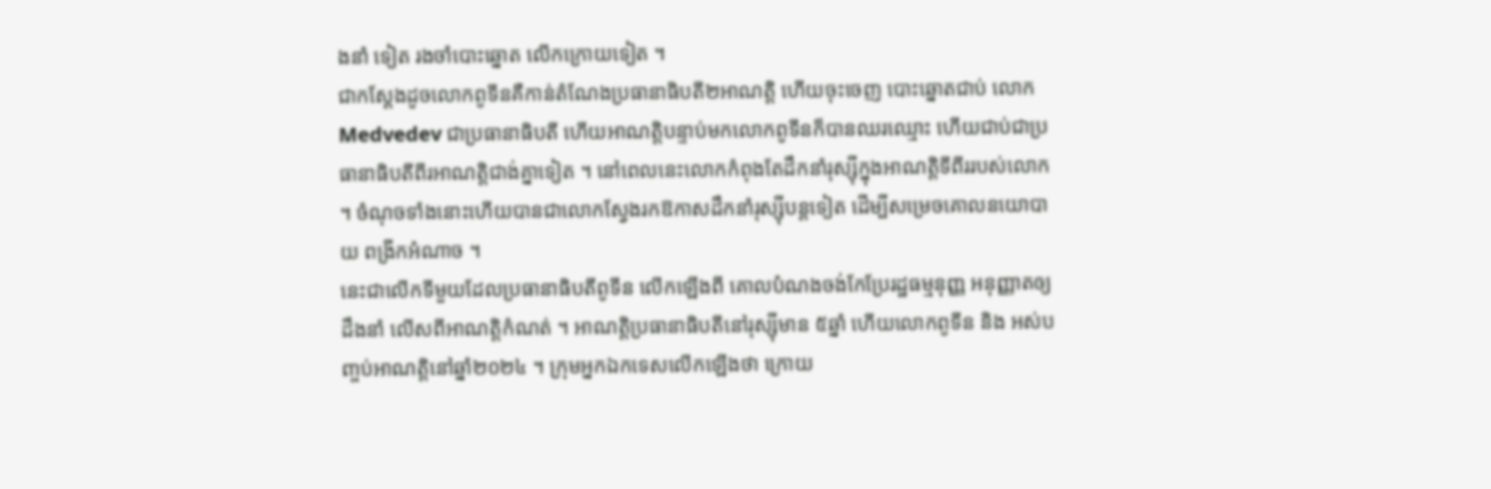ងនាំ ទៀត រងចាំបោះឆ្នោត លើកក្រោយទៀត ។
ជាកស្តែងដូចលោកពូទីនគឺកាន់តំណែងប្រធានាធិបតី២អាណត្តិ ហើយចុះចេញ បោះឆ្នោតជាប់ លោក Medvedev ជាប្រធានាធិបតី ហើយអាណត្តិបន្ទាប់មកលោកពូទីនក៏បានឈរឈ្មោះ ហើយជាប់ជាប្រធានាធិបតីពីរអាណត្តិជាង់គ្នាទៀត ។ នៅពេលនេះលោកកំពុងតែដឹកនាំរុស្ស៊ីក្នុងអាណត្តិទីពីររបស់លោក ។ ចំណុចទាំងនោះហើយបានជាលោកស្វែងរកឱកាសដឹកនាំរុស្ស៊ីបន្តទៀត ដើម្បីសម្រេចគោលនយោបាយ ពង្រីកអំណាច ។
នេះជាលើកទីមួយដែលប្រធានាធិបតីពូទីន លើកឡើងពី គោលបំណងចង់កែប្រែរដ្ឋធម្មនុញ្ញ អនុញ្ញាតឲ្យដឹងនាំ លើសពីអាណត្តិកំណត់ ។ អាណត្តិប្រធានាធិបតីនៅរុស្ស៊ីមាន ៥ឆ្នាំ ហើយលោកពូទីន និង អស់បញ្ចប់អាណត្តិនៅឆ្នាំ២០២៤ ។ ក្រុមអ្នកឯកទេសលើកឡើងថា ក្រោយ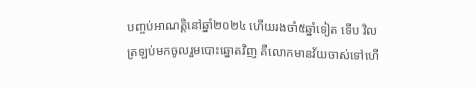បញ្ចប់អាណត្តិនៅឆ្នាំ២០២៤ ហើយរងចាំ៥ឆ្នាំទៀត ទើប វិលត្រឡប់មកចូលរួមបោះឆ្នោតវិញ គឺលោកមានវ័យចាស់ទៅហើ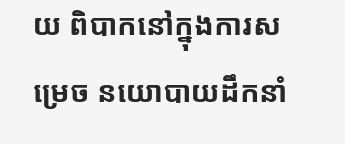យ ពិបាកនៅក្នុងការសម្រេច នយោបាយដឹកនាំ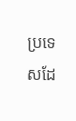ប្រទេសដែ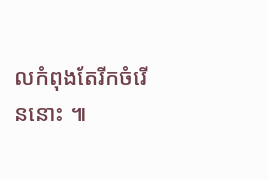លកំពុងតែរីកចំរើននោះ ៕